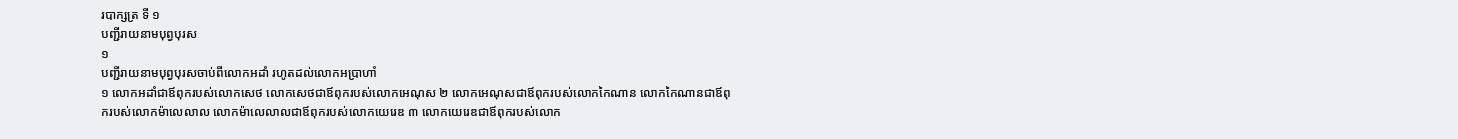របាក្សត្រ ទី ១
បញ្ជីរាយនាមបុព្វបុរស
១
បញ្ជីរាយនាមបុព្វបុរសចាប់ពីលោកអដាំ រហូតដល់លោកអប្រាហាំ
១ លោកអដាំជាឪពុករបស់លោកសេថ លោកសេថជាឪពុករបស់លោកអេណុស ២ លោកអេណុសជាឪពុករបស់លោកកៃណាន លោកកៃណានជាឪពុករបស់លោកម៉ាលេលាល លោកម៉ាលេលាលជាឪពុករបស់លោកយេរេឌ ៣ លោកយេរេឌជាឪពុករបស់លោក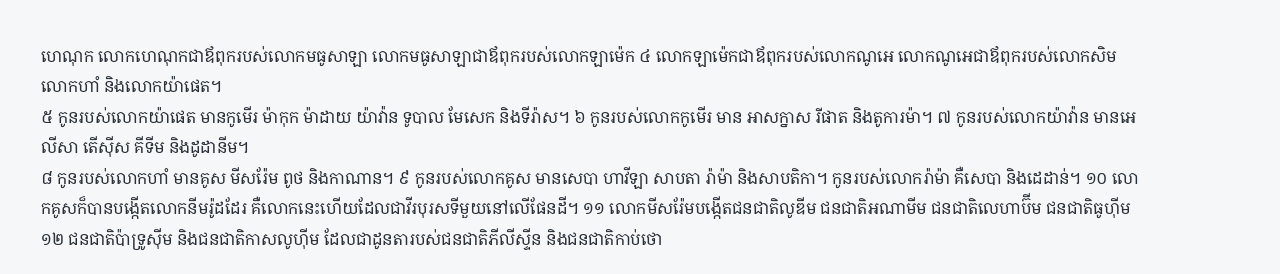ហេណុក លោកហេណុកជាឪពុករបស់លោកមធូសាឡា លោកមធូសាឡាជាឪពុករបស់លោកឡាម៉េក ៤ លោកឡាម៉េកជាឪពុករបស់លោកណូអេ លោកណូអេជាឪពុករបស់លោកសិម លោកហាំ និងលោកយ៉ាផេត។
៥ កូនរបស់លោកយ៉ាផេត មានកូមើរ ម៉ាកុក ម៉ាដាយ យ៉ាវ៉ាន ទូបាល មែសេក និងទីរ៉ាស។ ៦ កូនរបស់លោកកូមើរ មាន អាសក្នាស រីផាត និងតូការម៉ា។ ៧ កូនរបស់លោកយ៉ាវ៉ាន មានអេលីសា តើស៊ីស គីទីម និងដូដានីម។
៨ កូនរបស់លោកហាំ មានគូស មីសរ៉ែម ពូថ និងកាណាន។ ៩ កូនរបស់លោកគូស មានសេបា ហាវីឡា សាបតា រ៉ាម៉ា និងសាបតិកា។ កូនរបស់លោករ៉ាម៉ា គឺសេបា និងដេដាន់។ ១០ លោកគូសក៏បានបង្កើតលោកនីមរ៉ូដដែរ គឺលោកនេះហើយដែលជាវីរបុរសទីមួយនៅលើផែនដី។ ១១ លោកមីសរ៉ែមបង្កើតជនជាតិលូឌីម ជនជាតិអណាមីម ជនជាតិលេហាប៊ីម ជនជាតិធូហ៊ីម ១២ ជនជាតិប៉ាទ្រូស៊ីម និងជនជាតិកាសលូហ៊ីម ដែលជាដូនតារបស់ជនជាតិភីលីស្ទីន និងជនជាតិកាប់ថោ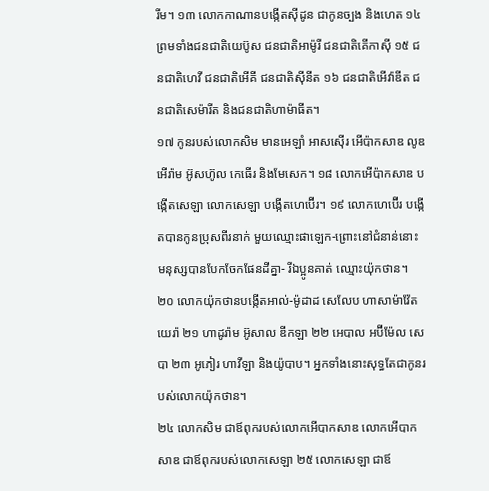រីម។ ១៣ លោកកាណានបង្កើតស៊ីដូន ជាកូនច្បង និងហេត ១៤ ព្រមទាំងជនជាតិយេប៊ូស ជនជាតិអាម៉ូរី ជនជាតិគើកាស៊ី ១៥ ជនជាតិហេវី ជនជាតិអើគី ជនជាតិស៊ីនីត ១៦ ជនជាតិអើវ៉ាឌីត ជនជាតិសេម៉ារីត និងជនជាតិហាម៉ាធីត។
១៧ កូនរបស់លោកសិម មានអេឡាំ អាសស៊ើរ អើប៉ាកសាឌ លូឌ អើរ៉ាម អ៊ូសហ៊ូល កេធើរ និងមែសេក។ ១៨ លោកអើប៉ាកសាឌ បង្កើតសេឡា លោកសេឡា បង្កើតហេប៊ើរ។ ១៩ លោកហេប៊ើរ បង្កើតបានកូនប្រុសពីរនាក់ មួយឈ្មោះផាឡេក-ព្រោះនៅជំនាន់នោះ មនុស្សបានបែកចែកផែនដីគ្នា- រីឯប្អូនគាត់ ឈ្មោះយ៉ុកថាន។ ២០ លោកយ៉ុកថានបង្កើតអាល់-ម៉ូដាដ សេលែប ហាសាម៉ាវ៉ែត យេរ៉ា ២១ ហាដូរ៉ាម អ៊ូសាល ឌីកឡា ២២ អេបាល អប៊ីម៉ែល សេបា ២៣ អូភៀរ ហាវីឡា និងយ៉ូបាប។ អ្នកទាំងនោះសុទ្ធតែជាកូនរបស់លោកយ៉ុកថាន។
២៤ លោកសិម ជាឪពុករបស់លោកអើបាកសាឌ លោកអើបាកសាឌ ជាឪពុករបស់លោកសេឡា ២៥ លោកសេឡា ជាឪ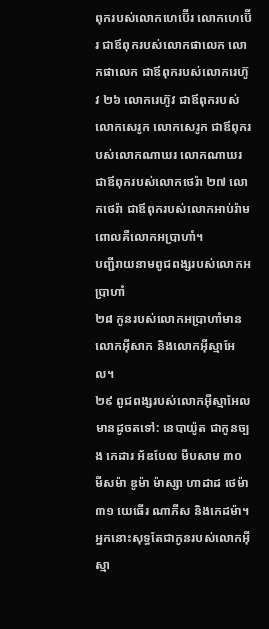ពុករបស់លោកហេប៊ើរ លោកហេប៊ើរ ជាឪពុករបស់លោកផាលេក លោកផាលេក ជាឪពុករបស់លោករេហ៊ូវ ២៦ លោករេហ៊ូវ ជាឪពុករបស់លោកសេរូក លោកសេរូក ជាឪពុករបស់លោកណាឃរ លោកណាឃរ ជាឪពុករបស់លោកថេរ៉ា ២៧ លោកថេរ៉ា ជាឪពុករបស់លោកអាប់រ៉ាម ពោលគឺលោកអប្រាហាំ។
បញ្ជីរាយនាមពូជពង្សរបស់លោកអប្រាហាំ
២៨ កូនរបស់លោកអប្រាហាំមានលោកអ៊ីសាក និងលោកអ៊ីស្មាអែល។
២៩ ពូជពង្សរបស់លោកអ៊ីស្មាអែល មានដូចតទៅ: នេបាយ៉ូត ជាកូនច្បង កេដារ អ័ឌបែល មីបសាម ៣០ មីសម៉ា ឌូម៉ា ម៉ាស្សា ហាដាដ ថេម៉ា ៣១ យេធើរ ណាភីស និងកេដម៉ា។ អ្នកនោះសុទ្ធតែជាកូនរបស់លោកអ៊ីស្មា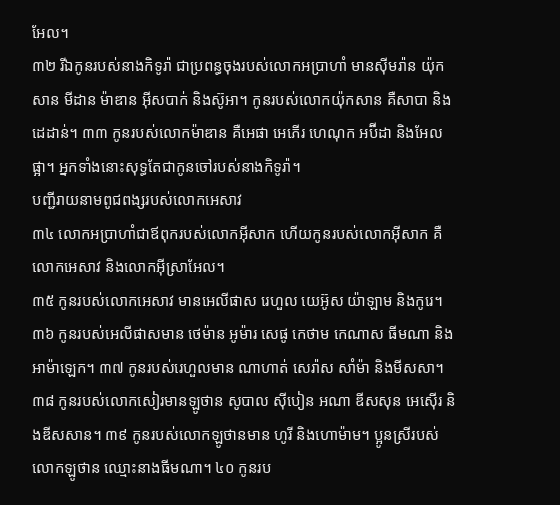អែល។
៣២ រីឯកូនរបស់នាងកិទូរ៉ា ជាប្រពន្ធចុងរបស់លោកអប្រាហាំ មានស៊ីមរ៉ាន យ៉ុកសាន មីដាន ម៉ាឌាន អ៊ីសបាក់ និងស៊ូអា។ កូនរបស់លោកយ៉ុកសាន គឺសាបា និងដេដាន់។ ៣៣ កូនរបស់លោកម៉ាឌាន គឺអេផា អេភើរ ហេណុក អប៊ីដា និងអែលផ្អា។ អ្នកទាំងនោះសុទ្ធតែជាកូនចៅរបស់នាងកិទូរ៉ា។
បញ្ជីរាយនាមពូជពង្សរបស់លោកអេសាវ
៣៤ លោកអប្រាហាំជាឪពុករបស់លោកអ៊ីសាក ហើយកូនរបស់លោកអ៊ីសាក គឺលោកអេសាវ និងលោកអ៊ីស្រាអែល។
៣៥ កូនរបស់លោកអេសាវ មានអេលីផាស រេហួល យេអ៊ូស យ៉ាឡាម និងកូរេ។ ៣៦ កូនរបស់អេលីផាសមាន ថេម៉ាន អូម៉ារ សេផូ កេថាម កេណាស ធីមណា និងអាម៉ាឡេក។ ៣៧ កូនរបស់រេហួលមាន ណាហាត់ សេរ៉ាស សាំម៉ា និងមីសសា។
៣៨ កូនរបស់លោកសៀរមានឡូថាន សូបាល ស៊ីបៀន អណា ឌីសសុន អេស៊ើរ និងឌីសសាន។ ៣៩ កូនរបស់លោកឡូថានមាន ហូរី និងហោម៉ាម។ ប្អូនស្រីរបស់លោកឡូថាន ឈ្មោះនាងធីមណា។ ៤០ កូនរប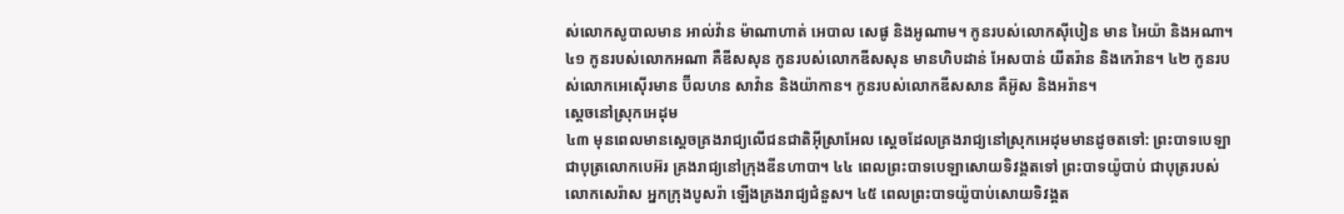ស់លោកសូបាលមាន អាល់វ៉ាន ម៉ាណាហាត់ អេបាល សេផូ និងអូណាម។ កូនរបស់លោកស៊ីបៀន មាន អៃយ៉ា និងអណា។ ៤១ កូនរបស់លោកអណា គឺឌីសសុន កូនរបស់លោកឌីសសុន មានហិបដាន់ អែសបាន់ យីតរ៉ាន និងកេរ៉ាន។ ៤២ កូនរបស់លោកអេស៊ើរមាន ប៊ីលហន សាវ៉ាន និងយ៉ាកាន។ កូនរបស់លោកឌីសសាន គឺអ៊ូស និងអរ៉ាន។
ស្ដេចនៅស្រុកអេដុម
៤៣ មុនពេលមានស្ដេចគ្រងរាជ្យលើជនជាតិអ៊ីស្រាអែល ស្ដេចដែលគ្រងរាជ្យនៅស្រុកអេដុមមានដូចតទៅ: ព្រះបាទបេឡា ជាបុត្រលោកបេអ៊រ គ្រងរាជ្យនៅក្រុងឌីនហាបា។ ៤៤ ពេលព្រះបាទបេឡាសោយទិវង្គតទៅ ព្រះបាទយ៉ូបាប់ ជាបុត្ររបស់លោកសេរ៉ាស អ្នកក្រុងបូសរ៉ា ឡើងគ្រងរាជ្យជំនួស។ ៤៥ ពេលព្រះបាទយ៉ូបាប់សោយទិវង្គត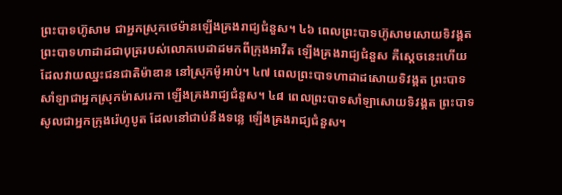ព្រះបាទហ៊ូសាម ជាអ្នកស្រុកថេម៉ានឡើងគ្រងរាជ្យជំនួស។ ៤៦ ពេលព្រះបាទហ៊ូសាមសោយទិវង្គត ព្រះបាទហាដាដជាបុត្ររបស់លោកបេដាដមកពីក្រុងអាវីត ឡើងគ្រងរាជ្យជំនួស គឺស្ដេចនេះហើយ ដែលវាយឈ្នះជនជាតិម៉ាឌាន នៅស្រុកម៉ូអាប់។ ៤៧ ពេលព្រះបាទហាដាដសោយទិវង្គត ព្រះបាទសាំឡាជាអ្នកស្រុកម៉ាសរេកា ឡើងគ្រងរាជ្យជំនួស។ ៤៨ ពេលព្រះបាទសាំឡាសោយទិវង្គត ព្រះបាទសូលជាអ្នកក្រុងរ៉េហូបូត ដែលនៅជាប់នឹងទន្លេ ឡើងគ្រងរាជ្យជំនួស។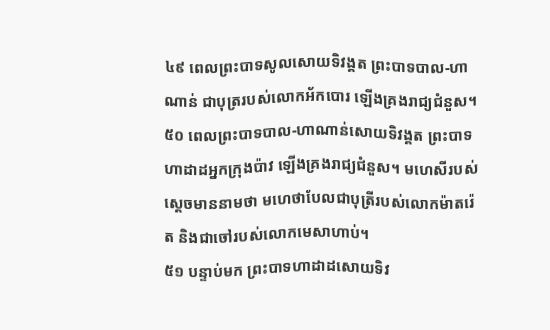៤៩ ពេលព្រះបាទសូលសោយទិវង្គត ព្រះបាទបាល-ហាណាន់ ជាបុត្ររបស់លោកអ័កបោរ ឡើងគ្រងរាជ្យជំនួស។ ៥០ ពេលព្រះបាទបាល-ហាណាន់សោយទិវង្គត ព្រះបាទហាដាដអ្នកក្រុងប៉ាវ ឡើងគ្រងរាជ្យជំនួស។ មហេសីរបស់ស្ដេចមាននាមថា មហេថាបែលជាបុត្រីរបស់លោកម៉ាតរ៉េត និងជាចៅរបស់លោកមេសាហាប់។
៥១ បន្ទាប់មក ព្រះបាទហាដាដសោយទិវ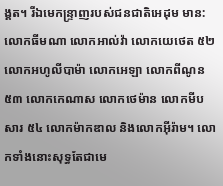ង្គត។ រីឯមេកន្ទ្រាញរបស់ជនជាតិអេដុម មាន: លោកធីមណា លោកអាល់វ៉ា លោកយេថេត ៥២ លោកអហូលីបាម៉ា លោកអេឡា លោកពីណូន ៥៣ លោកកេណាស លោកថេម៉ាន លោកមីបសារ ៥៤ លោកម៉ាកឌាល និងលោកអ៊ីរ៉ាម។ លោកទាំងនោះសុទ្ធតែជាមេ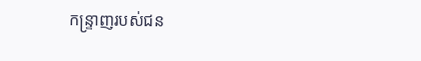កន្ទ្រាញរបស់ជន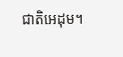ជាតិអេដុម។